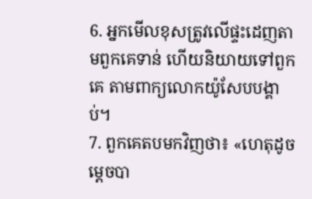6. អ្នកមើលខុសត្រូវលើផ្ទះដេញតាមពួកគេទាន់ ហើយនិយាយទៅពួកគេ តាមពាក្យលោកយ៉ូសែបបង្គាប់។
7. ពួកគេតបមកវិញថា៖ «ហេតុដូចម្ដេចបា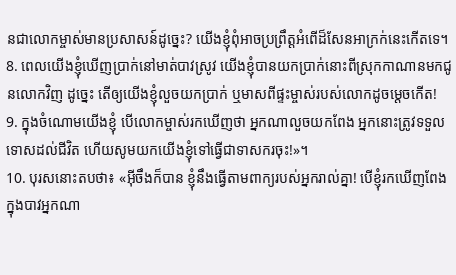នជាលោកម្ចាស់មានប្រសាសន៍ដូច្នេះ? យើងខ្ញុំពុំអាចប្រព្រឹត្តអំពើដ៏សែនអាក្រក់នេះកើតទេ។
8. ពេលយើងខ្ញុំឃើញប្រាក់នៅមាត់បាវស្រូវ យើងខ្ញុំបានយកប្រាក់នោះពីស្រុកកាណានមកជូនលោកវិញ ដូច្នេះ តើឲ្យយើងខ្ញុំលួចយកប្រាក់ ឬមាសពីផ្ទះម្ចាស់របស់លោកដូចម្ដេចកើត!
9. ក្នុងចំណោមយើងខ្ញុំ បើលោកម្ចាស់រកឃើញថា អ្នកណាលួចយកពែង អ្នកនោះត្រូវទទួលទោសដល់ជីវិត ហើយសូមយកយើងខ្ញុំទៅធ្វើជាទាសករចុះ!»។
10. បុរសនោះតបថា៖ «អ៊ីចឹងក៏បាន ខ្ញុំនឹងធ្វើតាមពាក្យរបស់អ្នករាល់គ្នា! បើខ្ញុំរកឃើញពែងក្នុងបាវអ្នកណា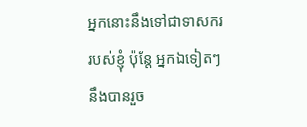អ្នកនោះនឹងទៅជាទាសកររបស់ខ្ញុំ ប៉ុន្តែ អ្នកឯទៀតៗនឹងបានរួច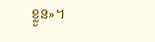ខ្លួន»។